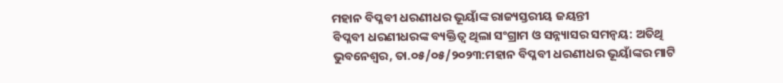ମହାନ ବିପ୍ଳବୀ ଧରଣୀଧର ଭୂୟାଁଙ୍କ ରାଜ୍ୟସ୍ତରୀୟ ଜୟନ୍ତୀ
ବିପ୍ଳବୀ ଧରଣୀଧରଙ୍କ ବ୍ୟକ୍ତିତ୍ୱ ଥିଲା ସଂଗ୍ରାମ ଓ ସନ୍ନ୍ୟାସର ସମନ୍ୱୟ: ଅତିଥି
ଭୁବନେଶ୍ୱର, ତା.୦୫/୦୫/୨୦୨୩:ମହାନ ବିପ୍ଳବୀ ଧରଣୀଧର ଭୂୟାଁଙ୍କର ମାଟି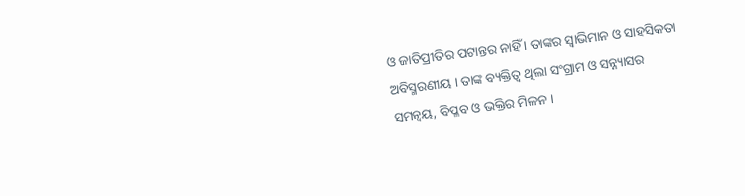ଓ ଜାତିପ୍ରୀତିର ପଟାନ୍ତର ନାହିଁ । ତାଙ୍କର ସ୍ୱାଭିମାନ ଓ ସାହସିକତା ଅବିସ୍ମରଣୀୟ । ତାଙ୍କ ବ୍ୟକ୍ତିତ୍ୱ ଥିଲା ସଂଗ୍ରାମ ଓ ସନ୍ନ୍ୟାସର ସମନ୍ୱୟ, ବିପ୍ଳବ ଓ ଭକ୍ତିର ମିଳନ ।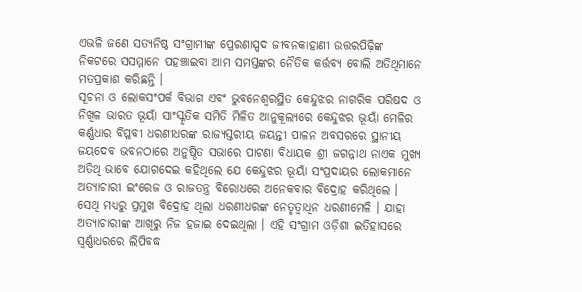ଏଭଳି ଜଣେ ସତ୍ୟନିଷ୍ଠ ସଂଗ୍ରାମୀଙ୍କ ପ୍ରେରଣାସ୍ପଦ ଜୀବନକାହାଣୀ ଉତ୍ତରପିଢ଼ିଙ୍କ ନିକଟରେ ସସମ୍ମାନେ ପହଞ୍ଚାଇବା ଆମ ସମସ୍ତଙ୍କର ନୈତିକ କର୍ତ୍ତବ୍ୟ ବୋଲି ଅତିଥିମାନେ ମତପ୍ରକାଶ କରିଛନ୍ତି ।
ସୂଚନା ଓ ଲୋକସଂପର୍କ ବିଭାଗ ଏବଂ ଭୁବନେଶ୍ୱରସ୍ଥିତ କେନ୍ଦୁଝର ନାଗରିକ ପରିଷଦ ଓ ନିଖିଳ ଭାରତ ଭୂୟାଁ ସାଂସ୍କୃତିକ ସମିତି ମିଳିତ ଆନୁକୂଲ୍ୟରେ କେନ୍ଦୁଝର ଭୂୟାଁ ମେଳିର କର୍ଣ୍ଣଧାର ବିପ୍ଳବୀ ଧରଣୀଧରଙ୍କ ରାଜ୍ୟସ୍ତରୀୟ ଜୟନ୍ତୀ ପାଳନ ଅବସରରେ ସ୍ଥାନୀୟ ଜୟଦେବ ଭବନଠାରେ ଅନୁଷ୍ଠିତ ସଭାରେ ପାଟଣା ବିଧାୟକ ଶ୍ରୀ ଜଗନ୍ନାଥ ନାଏକ ମୁଖ୍ୟ ଅତିଥି ଭାବେ ଯୋଗଦେଇ କହିଥିଲେ ଯେ କେନ୍ଦୁଝର ଭୂୟାଁ ସଂପ୍ରଦାୟର ଲୋକମାନେ ଅତ୍ୟାଚାରୀ ଇଂରେଜ ଓ ରାଜତନ୍ତ୍ର ବିରୋଧରେ ଅନେକବାର ବିଦ୍ରୋହ କରିଥିଲେ । ସେଥି ମଧ୍ୟରୁ ପ୍ରମୁଖ ବିଦ୍ରୋହ ଥିଲା ଧରଣୀଧରଙ୍କ ନେତୃତ୍ୱାଧିନ ଧରଣୀମେଳି । ଯାହା ଅତ୍ୟାଚାରୀଙ୍କ ଆଖିରୁ ନିଜ ହଜାଇ ଦେଇଥିଲା । ଏହି ସଂଗ୍ରାମ ଓଡ଼ିଶା ଇତିହାସରେ ସ୍ୱର୍ଣ୍ଣାଧରରେ ଲିପିବଦ୍ଧ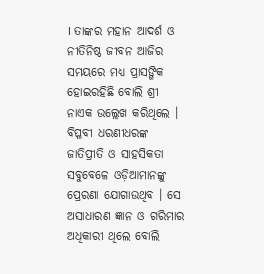। ତାଙ୍କର ମହାନ ଆଦର୍ଶ ଓ ନୀତିନିଷ୍ଠ ଜୀବନ ଆଜିର ସମୟରେ ମଧ୍ୟ ପ୍ରାସଙ୍ଗିକ ହୋଇରହିଛି ବୋଲି ଶ୍ରୀ ନାଏକ ଉଲ୍ଲେଖ କରିଥିଲେ ।
ବିପ୍ଳବୀ ଧରଣୀଧରଙ୍କ ଜାତିପ୍ରୀତି ଓ ସାହସିକତା ସବୁବେଳେ ଓଡ଼ିଆମାନଙ୍କୁ ପ୍ରେରଣା ଯୋଗାଉଥିବ । ସେ ଅସାଧାରଣ ଜ୍ଞାନ ଓ ଗରିମାର ଅଧିକାରୀ ଥିଲେ ବୋଲି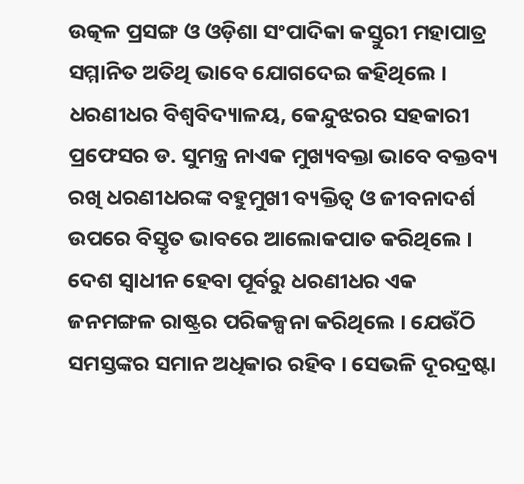ଉତ୍କଳ ପ୍ରସଙ୍ଗ ଓ ଓଡ଼ିଶା ସଂପାଦିକା କସ୍ତୁରୀ ମହାପାତ୍ର ସମ୍ମାନିତ ଅତିଥି ଭାବେ ଯୋଗଦେଇ କହିଥିଲେ ।
ଧରଣୀଧର ବିଶ୍ୱବିଦ୍ୟାଳୟ, କେନ୍ଦୁଝରର ସହକାରୀ ପ୍ରଫେସର ଡ. ସୁମନ୍ତ୍ର ନାଏକ ମୁଖ୍ୟବକ୍ତା ଭାବେ ବକ୍ତବ୍ୟ ରଖି ଧରଣୀଧରଙ୍କ ବହୁମୁଖୀ ବ୍ୟକ୍ତିତ୍ୱ ଓ ଜୀବନାଦର୍ଶ ଉପରେ ବିସ୍ତୃତ ଭାବରେ ଆଲୋକପାତ କରିଥିଲେ । ଦେଶ ସ୍ୱାଧୀନ ହେବା ପୂର୍ବରୁ ଧରଣୀଧର ଏକ ଜନମଙ୍ଗଳ ରାଷ୍ଟ୍ରର ପରିକଳ୍ପନା କରିଥିଲେ । ଯେଉଁଠି ସମସ୍ତଙ୍କର ସମାନ ଅଧିକାର ରହିବ । ସେଭଳି ଦୂରଦ୍ରଷ୍ଟା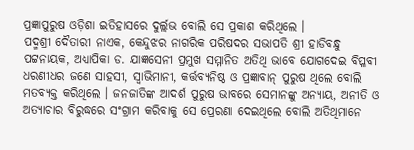ପ୍ରଜ୍ଞାପୁରୁଷ ଓଡ଼ିଶା ଇତିହାସରେ ଦୁର୍ଲ୍ଲଭ ବୋଲି ସେ ପ୍ରକାଶ କରିଥିଲେ ।
ପଦ୍ମଶ୍ରୀ ଦୈତାରୀ ନାଏକ, କେନ୍ଦୁଝର ନାଗରିକ ପରିଷଦର ସଭାପତି ଶ୍ରୀ ହାଡିବନ୍ଧୁ ପଟ୍ଟନାୟକ, ଅଧ୍ୟାପିକା ଡ. ଯାଜ୍ଞସେନୀ ପ୍ରମୁଖ ସମ୍ମାନିତ ଅତିଥି ଭାବେ ଯୋଗଦେଇ ବିପ୍ଳବୀ ଧରଣୀଧର ଜଣେ ସାହସୀ, ସ୍ୱାଭିମାନୀ, କର୍ତ୍ତବ୍ୟନିଷ୍ଠ ଓ ପ୍ରଜ୍ଞାବାନ୍ ପୁରୁଷ ଥିଲେ ବୋଲି ମତବ୍ୟକ୍ତ କରିଥିଲେ । ଜନଜାତିଙ୍କ ଆଦର୍ଶ ପୁରୁଷ ଭାବରେ ସେମାନଙ୍କୁ ଅନ୍ୟାୟ, ଅନୀତି ଓ ଅତ୍ୟାଚାର ବିରୁଦ୍ଧରେ ସଂଗ୍ରାମ କରିବାକୁ ସେ ପ୍ରେରଣା ଦେଇଥିଲେ ବୋଲି ଅତିଥିମାନେ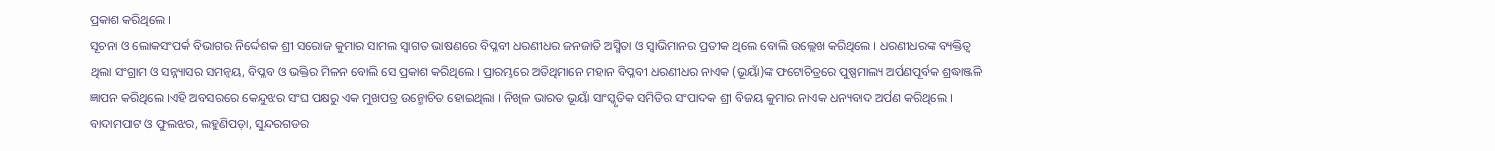ପ୍ରକାଶ କରିଥିଲେ ।
ସୂଚନା ଓ ଲୋକସଂପର୍କ ବିଭାଗର ନିର୍ଦ୍ଦେଶକ ଶ୍ରୀ ସରୋଜ କୁମାର ସାମଲ ସ୍ୱାଗତ ଭାଷଣରେ ବିପ୍ଳବୀ ଧରଣୀଧର ଜନଜାତି ଅସ୍ମିତା ଓ ସ୍ୱାଭିମାନର ପ୍ରତୀକ ଥିଲେ ବୋଲି ଉଲ୍ଲେଖ କରିଥିଲେ । ଧରଣୀଧରଙ୍କ ବ୍ୟକ୍ତିତ୍ୱ ଥିଲା ସଂଗ୍ରାମ ଓ ସନ୍ନ୍ୟାସର ସମନ୍ୱୟ, ବିପ୍ଳବ ଓ ଭକ୍ତିର ମିଳନ ବୋଲି ସେ ପ୍ରକାଶ କରିଥିଲେ । ପ୍ରାରମ୍ଭରେ ଅତିଥିମାନେ ମହାନ ବିପ୍ଳବୀ ଧରଣୀଧର ନାଏକ (ଭୂୟାଁ)ଙ୍କ ଫଟୋଚିତ୍ରରେ ପୁଷ୍ପମାଲ୍ୟ ଅର୍ପଣପୂର୍ବକ ଶ୍ରଦ୍ଧାଞ୍ଜଳି ଜ୍ଞାପନ କରିଥିଲେ ।ଏହି ଅବସରରେ କେନ୍ଦୁଝର ସଂଘ ପକ୍ଷରୁ ଏକ ମୁଖପତ୍ର ଉନ୍ମୋଚିତ ହୋଇଥିଲା । ନିଖିଳ ଭାରତ ଭୂୟାଁ ସାଂସ୍କୃତିକ ସମିତିର ସଂପାଦକ ଶ୍ରୀ ବିଜୟ କୁମାର ନାଏକ ଧନ୍ୟବାଦ ଅର୍ପଣ କରିଥିଲେ । ବାଦାମପାଟ ଓ ଫୁଲଝର, ଲହୁଣିପଡ଼ା, ସୁନ୍ଦରଗଡର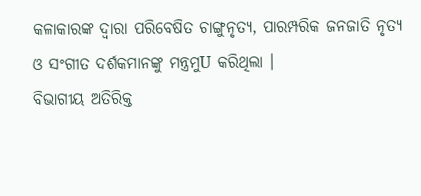କଳାକାରଙ୍କ ଦ୍ୱାରା ପରିବେଷିତ ଚାଙ୍ଗୁନୃତ୍ୟ, ପାରମ୍ପରିକ ଜନଜାତି ନୃତ୍ୟ ଓ ସଂଗୀତ ଦର୍ଶକମାନଙ୍କୁ ମନ୍ତ୍ରମୁU କରିଥିଲା ।
ବିଭାଗୀୟ ଅତିରିକ୍ତ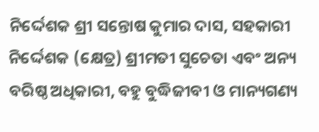ନିର୍ଦ୍ଦେଶକ ଶ୍ରୀ ସନ୍ତୋଷ କୁମାର ଦାସ, ସହକାରୀ ନିର୍ଦ୍ଦେଶକ (କ୍ଷେତ୍ର) ଶ୍ରୀମତୀ ସୁଚେତା ଏବଂ ଅନ୍ୟ ବରିଷ୍ଠ ଅଧିକାରୀ, ବହୁ ବୁଦ୍ଧିଜୀବୀ ଓ ମାନ୍ୟଗଣ୍ୟ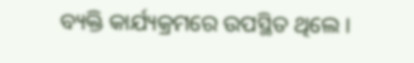ବ୍ୟକ୍ତି କାର୍ଯ୍ୟକ୍ରମରେ ଉପସ୍ଥିତ ଥିଲେ ।